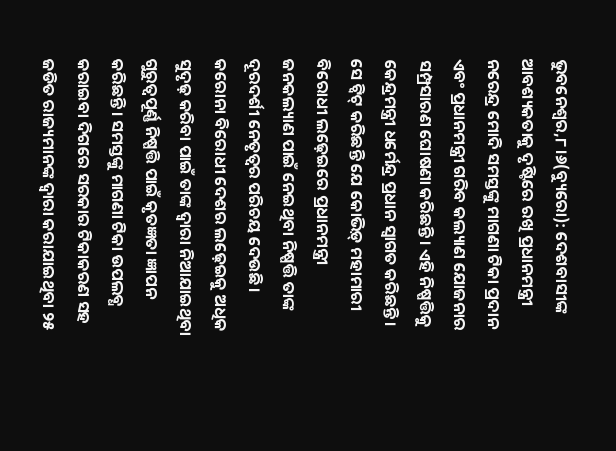ଭୁବନେଶ୍ୱର,୮।୬(ବ୍ୟୁରୋ): ଦେଶବାସୀଙ୍କ ଆବଶ୍ୟକତାକୁ ଦୃଷ୍ଟିରେ ରଖି ପ୍ରଧାନମନ୍ତ୍ରୀ ନରେନ୍ଦ୍ର ମୋଦି ସମସ୍ତଙ୍କୁ ମାଗଣା ଟିକା ପ୍ରଦାନ ଏବଂ ପ୍ରଧାନମନ୍ତ୍ରୀ ଗରିବ କଲ୍ୟାଣ ଯୋଜନାର ସମ୍ପ୍ରସାରଣ ଘୋଷଣା କରିଛନ୍ତି। ଏହି ନିଷ୍ପତ୍ତିକୁ କେନ୍ଦ୍ରମନ୍ତ୍ରୀ ଧର୍ମେନ୍ଦ୍ର ପ୍ରଧାନ ସ୍ବାଗତ କରିଛନ୍ତି। ସେ ଟ୍ବିଟ୍ କରିଛନ୍ତି ଯେ କୋଭିଡ଼୍ ମହାମାରୀ ବିରୋଧୀ ଲଢ଼େଇରେ ପ୍ରଧାନମନ୍ତ୍ରୀ ଜନକଲ୍ୟାଣ ପାଇଁ ନେଇଥିବା ନିଷ୍ପତ୍ତି ତାଙ୍କ ଦୂରଦର୍ଶୀ ନେତୃତ୍ୱର ପରିଚୟ ଦେଉଛି। କରୋନା ବିରୋଧୀ ଦେଶର ଲଢ଼େଇକୁ ଅଧିକ ସୁଦୃଢ଼ କରିବା ପାଇଁ ତାଙ୍କ ଦ୍ୱାରା ନିଆଯାଇଥିବା ଗୁରୁତ୍ୱପୂର୍ଣ୍ଣ ନିଷ୍ପତ୍ତି ପାଇଁ କୃତଜ୍ଞତା ଜ୍ଞାପନ କରିଛନ୍ତି। ସମସ୍ତଙ୍କୁ ମାଗଣା ଟିକା ଉପଲବ୍ଧ କରାଇବା ଦିଗରେ ସରକାର ଟିକାକରଣ ସହ ଜଡିତ ରାଜ୍ୟମାନଙ୍କ ଦ୍ୱାରା କରାଯାଇଥିବା ୨୫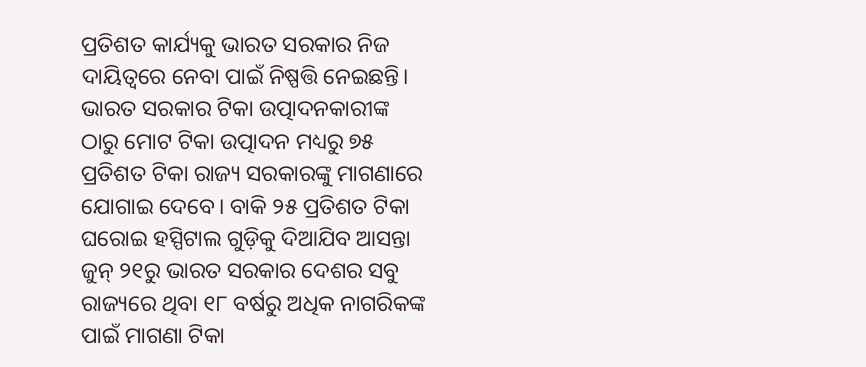ପ୍ରତିଶତ କାର୍ଯ୍ୟକୁ ଭାରତ ସରକାର ନିଜ ଦାୟିତ୍ୱରେ ନେବା ପାଇଁ ନିଷ୍ପତ୍ତି ନେଇଛନ୍ତି। ଭାରତ ସରକାର ଟିକା ଉତ୍ପାଦନକାରୀଙ୍କ ଠାରୁ ମୋଟ ଟିକା ଉତ୍ପାଦନ ମଧ୍ୟରୁ ୭୫ ପ୍ରତିଶତ ଟିକା ରାଜ୍ୟ ସରକାରଙ୍କୁ ମାଗଣାରେ ଯୋଗାଇ ଦେବେ। ବାକି ୨୫ ପ୍ରତିଶତ ଟିକା ଘରୋଇ ହସ୍ପିଟାଲ ଗୁଡ଼ିକୁ ଦିଆଯିବ ଆସନ୍ତା ଜୁନ୍ ୨୧ରୁ ଭାରତ ସରକାର ଦେଶର ସବୁ ରାଜ୍ୟରେ ଥିବା ୧୮ ବର୍ଷରୁ ଅଧିକ ନାଗରିକଙ୍କ ପାଇଁ ମାଗଣା ଟିକା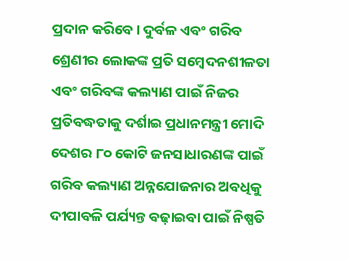ପ୍ରଦାନ କରିବେ। ଦୁର୍ବଳ ଏବଂ ଗରିବ ଶ୍ରେଣୀର ଲୋକଙ୍କ ପ୍ରତି ସମ୍ବେଦନଶୀଳତା ଏବଂ ଗରିବଙ୍କ କଲ୍ୟାଣ ପାଇଁ ନିଜର ପ୍ରତିବଦ୍ଧତାକୁ ଦର୍ଶାଇ ପ୍ରଧାନମନ୍ତ୍ରୀ ମୋଦି ଦେଶର ୮୦ କୋଟି ଜନସାଧାରଣଙ୍କ ପାଇଁ ଗରିବ କଲ୍ୟାଣ ଅନ୍ନଯୋଜନାର ଅବଧିକୁ ଦୀପାବଳି ପର୍ଯ୍ୟନ୍ତ ବଢ଼ାଇବା ପାଇଁ ନିଷ୍ପତି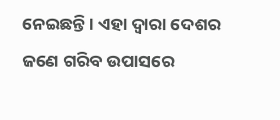ନେଇଛନ୍ତି । ଏହା ଦ୍ୱାରା ଦେଶର ଜଣେ ଗରିବ ଉପାସରେ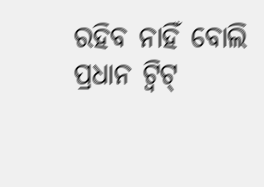ରହିବ ନାହିଁ ବୋଲି ପ୍ରଧାନ ଟ୍ବିଟ୍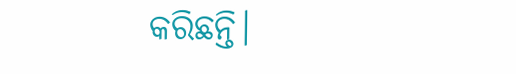କରିଛନ୍ତି।